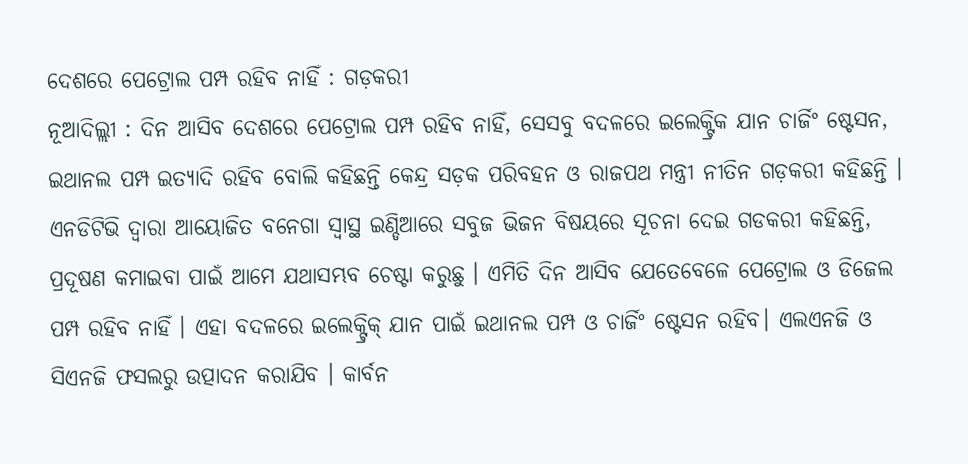ଦେଶରେ ପେଟ୍ରୋଲ ପମ୍ପ ରହିବ ନାହିଁ : ଗଡ଼କରୀ
ନୂଆଦିଲ୍ଲୀ : ଦିନ ଆସିବ ଦେଶରେ ପେଟ୍ରୋଲ ପମ୍ପ ରହିବ ନାହିଁ, ସେସବୁ ବଦଳରେ ଇଲେକ୍ଟ୍ରିକ ଯାନ ଚାର୍ଜିଂ ଷ୍ଟେସନ, ଇଥାନଲ ପମ୍ପ ଇତ୍ୟାଦି ରହିବ ବୋଲି କହିଛନ୍ତି କେନ୍ଦ୍ର ସଡ଼କ ପରିବହନ ଓ ରାଜପଥ ମନ୍ତ୍ରୀ ନୀତିନ ଗଡ଼କରୀ କହିଛନ୍ତି ।
ଏନଡିଟିଭି ଦ୍ବାରା ଆୟୋଜିତ ବନେଗା ସ୍ୱାସ୍ଥ ଇଣ୍ଡିଆରେ ସବୁଜ ଭିଜନ ବିଷୟରେ ସୂଚନା ଦେଇ ଗଡକରୀ କହିଛନ୍ତି, ପ୍ରଦୂଷଣ କମାଇବା ପାଇଁ ଆମେ ଯଥାସମ୍ଭବ ଚେଷ୍ଟା କରୁଛୁ । ଏମିତି ଦିନ ଆସିବ ଯେତେବେଳେ ପେଟ୍ରୋଲ ଓ ଡିଜେଲ ପମ୍ପ ରହିବ ନାହିଁ । ଏହା ବଦଳରେ ଇଲେକ୍ଟ୍ରିକ୍ ଯାନ ପାଇଁ ଇଥାନଲ ପମ୍ପ ଓ ଚାର୍ଜିଂ ଷ୍ଟେସନ ରହିବ। ଏଲଏନଜି ଓ ସିଏନଜି ଫସଲରୁ ଉତ୍ପାଦନ କରାଯିବ । କାର୍ବନ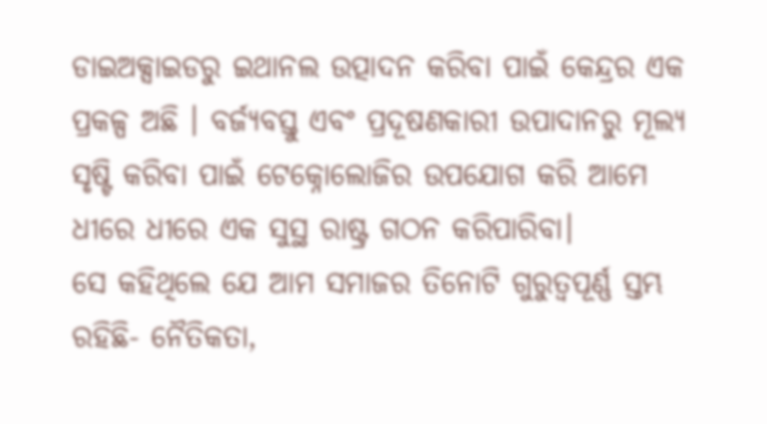ଡାଇଅକ୍ସାଇଡରୁ ଇଥାନଲ ଉତ୍ପାଦନ କରିବା ପାଇଁ କେନ୍ଦ୍ରର ଏକ ପ୍ରକଳ୍ପ ଅଛି । ବର୍ଜ୍ୟବସ୍ତୁ ଏବଂ ପ୍ରଦୂଷଣକାରୀ ଉପାଦାନରୁ ମୂଲ୍ୟ ସୃଷ୍ଟି କରିବା ପାଇଁ ଟେକ୍ନୋଲୋଜିର ଉପଯୋଗ କରି ଆମେ ଧୀରେ ଧୀରେ ଏକ ସୁସ୍ଥ ରାଷ୍ଟ୍ର ଗଠନ କରିପାରିବା।
ସେ କହିଥିଲେ ଯେ ଆମ ସମାଜର ତିନୋଟି ଗୁରୁତ୍ୱପୂର୍ଣ୍ଣ ସ୍ତମ୍ଭ ରହିଛି- ନୈତିକତା,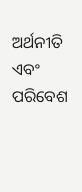ଅର୍ଥନୀତି ଏବଂ ପରିବେଶ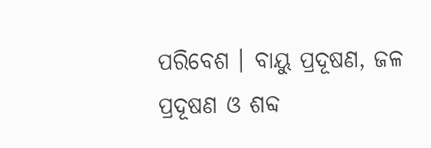ପରିବେଶ । ବାୟୁ ପ୍ରଦୂଷଣ, ଜଳ ପ୍ରଦୂଷଣ ଓ ଶବ୍ଦ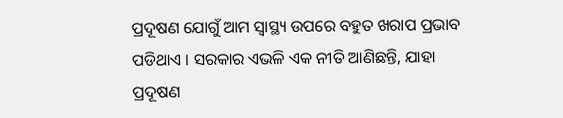ପ୍ରଦୂଷଣ ଯୋଗୁଁ ଆମ ସ୍ୱାସ୍ଥ୍ୟ ଉପରେ ବହୁତ ଖରାପ ପ୍ରଭାବ ପଡିଥାଏ । ସରକାର ଏଭଳି ଏକ ନୀତି ଆଣିଛନ୍ତି, ଯାହା ପ୍ରଦୂଷଣ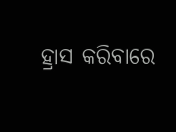ହ୍ରାସ କରିବାରେ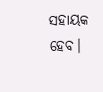ସହାୟକ ହେବ।